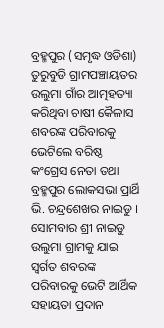ବ୍ରହ୍ମପୁର (ସମୃଦ୍ଧ ଓଡିଶା) ତୁରୁବୁଡି ଗ୍ରାମପଞ୍ଚାୟତର ଉଲୁମା ଗାଁର ଆତ୍ମହତ୍ୟା କରିଥିବା ଚାଷୀ କୈଳାସ ଶବରଙ୍କ ପରିବାରକୁ ଭେଟିଲେ ବରିଷ୍ଠ କଂଗ୍ରେସ ନେତା ତଥା ବ୍ରହ୍ମପୁର ଲୋକସଭା ପ୍ରାର୍ଥି ଭି. ଚନ୍ଦ୍ରଶେଖର ନାଇଡୁ । ସୋମବାର ଶ୍ରୀ ନାଇଡୁ ଉଲୁମା ଗ୍ରାମକୁ ଯାଇ ସ୍ୱର୍ଗତ ଶବରଙ୍କ ପରିବାରକୁ ଭେଟି ଆର୍ଥିକ ସହାୟତା ପ୍ରଦାନ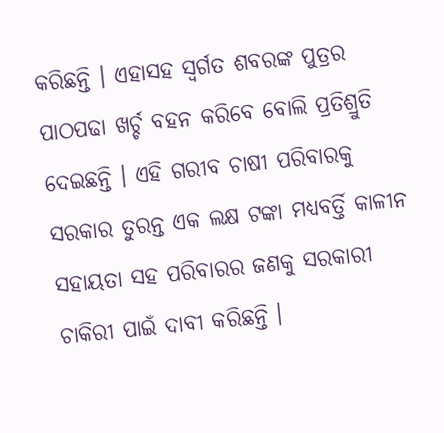କରିଛନ୍ତି । ଏହାସହ ସ୍ୱର୍ଗତ ଶବରଙ୍କ ପୁତ୍ରର ପାଠପଢା ଖର୍ଚ୍ଚ ବହନ କରିବେ ବୋଲି ପ୍ରତିଶ୍ରୁତି ଦେଇଛନ୍ତି । ଏହି ଗରୀବ ଚାଷୀ ପରିବାରକୁ ସରକାର ତୁରନ୍ତ ଏକ ଲକ୍ଷ ଟଙ୍କା ମଧ୍ୟବର୍ତ୍ତି କାଳୀନ ସହାୟତା ସହ ପରିବାରର ଜଣକୁ ସରକାରୀ ଚାକିରୀ ପାଇଁ ଦାବୀ କରିଛନ୍ତି ।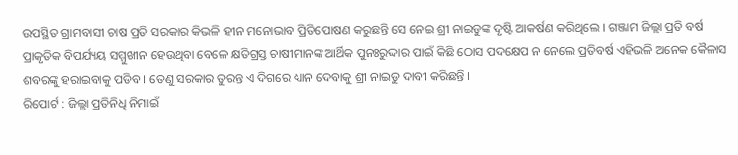ଉପସ୍ଥିତ ଗ୍ରାମବାସୀ ଚାଷ ପ୍ରତି ସରକାର କିଭଳି ହୀନ ମନୋଭାବ ପ୍ରିତିପୋଷଣ କରୁଛନ୍ତି ସେ ନେଇ ଶ୍ରୀ ନାଇଡୁଙ୍କ ଦୃଷ୍ଟି ଆକର୍ଷଣ କରିଥିଲେ । ଗଞ୍ଜାମ ଜିଲ୍ଲା ପ୍ରତି ବର୍ଷ ପ୍ରାକୃତିକ ବିପର୍ଯ୍ୟୟ ସମ୍ମୁଖୀନ ହେଉଥିବା ବେଳେ କ୍ଷତିଗ୍ରସ୍ତ ଚାଷୀମାନଙ୍କ ଆର୍ଥିକ ପୁନଃରୁଦ୍ଦାର ପାଇଁ କିଛି ଠୋସ ପଦକ୍ଷେପ ନ ନେଲେ ପ୍ରତିବର୍ଷ ଏହିଭଳି ଅନେକ କୈଳାସ ଶବରଙ୍କୁ ହରାଇବାକୁ ପଡିବ । ତେଣୁ ସରକାର ତୁରନ୍ତ ଏ ଦିଗରେ ଧ୍ୟାନ ଦେବାକୁ ଶ୍ରୀ ନାଇଡୁ ଦାବୀ କରିଛନ୍ତି ।
ରିପୋର୍ଟ : ଜିଲ୍ଲା ପ୍ରତିନିଧି ନିମାଇଁ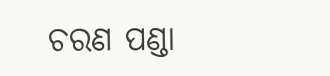ଚରଣ ପଣ୍ଡା